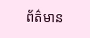ព័ត៌មាន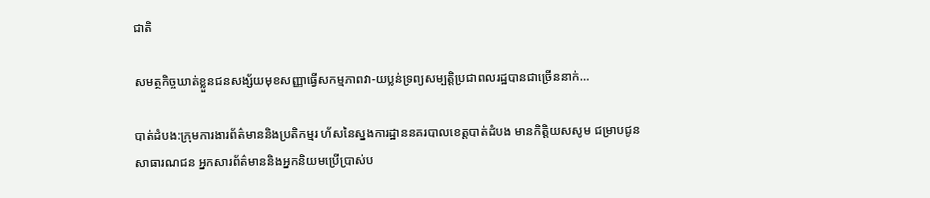ជាតិ

សមត្ថកិច្ចឃាត់ខ្លួនជនសង្ស័យមុខសញ្ញាធ្វើសកម្មភាពវា-យប្លន់ទ្រព្យសម្បត្តិប្រជាពលរដ្ឋបានជាច្រើននាក់…

បាត់ដំបង:ក្រុមការងារព័ត៌មាននិងប្រតិកម្មរ ហ័សនៃស្នងការដ្ឋាននគរបាលខេត្តបាត់ដំបង មានកិត្តិយសសូម ជម្រាបជូនសាធារណជន អ្នកសារព័ត៌មាននិងអ្នកនិយមប្រេីប្រាស់ប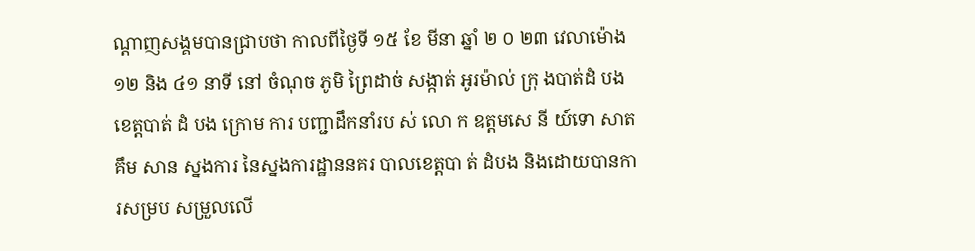ណ្តាញសង្គមបានជ្រាបថា កាលពីថ្ងៃទី ១៥ ខែ មីនា ឆ្នាំ ២ ០ ២៣ វេលាម៉ោង ១២ និង ៤១ នាទី នៅ ចំណុច ភូមិ ព្រៃដាច់ សង្កាត់ អូរម៉ាល់ ក្រុ ងបាត់ដំ បង ខេត្តបាត់ ដំ បង ក្រោម ការ បញ្ជាដឹកនាំរប ស់ លោ ក ឧត្តមសេ នី យ៍ទោ សាត គឹម សាន ស្នងការ នៃស្នងការដ្ឋាននគរ បាលខេត្តបា ត់ ដំបង និងដោយបានការសម្រប សម្រួលលេី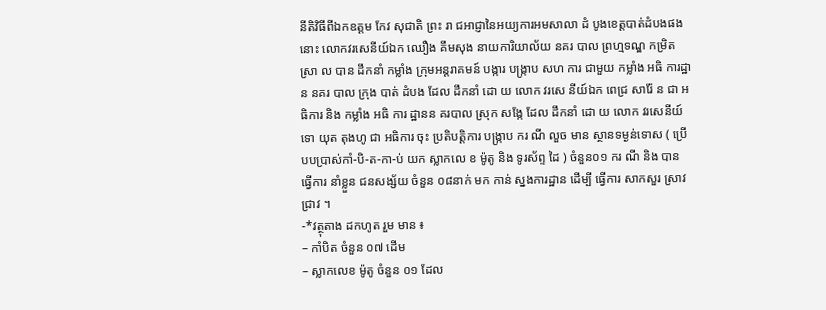នីតិវិធីពីឯកឧត្តម កែវ សុជាតិ ព្រះ រា ជអាជ្ញានៃអយ្យការអមសាលា ដំ បូងខេត្តបាត់ដំបងផង នោះ លោកវរសេនីយ៍ឯក ឈឿង គឹមសុង នាយការិយាល័យ នគរ បាល ព្រហ្មទណ្ឌ កម្រិត ស្រា ល បាន ដឹកនាំ កម្លាំង ក្រុមអន្តរាគមន៍ បង្ការ បង្ក្រាប សហ ការ ជាមួយ កម្លាំង អធិ ការដ្ឋាន នគរ បាល ក្រុង បាត់ ដំបង ដែល ដឹកនាំ ដោ យ លោក វរសេ នីយ៍ឯក ពេជ្រ សារ៉ែ ន ជា អធិការ និង កម្លាំង អធិ ការ ដ្ឋានន គរបាល ស្រុក សង្កែ ដែល ដឹកនាំ ដោ យ លោក វរសេនីយ៍ទោ យុត តុងហូ ជា អធិការ ចុះ ប្រតិបត្តិការ បង្ក្រាប ករ ណី លួច មាន ស្ថានទម្ងន់ទោស ( ប្រេី បបប្រាស់កាំ-បិ-ត-កា-ប់ យក ស្លាកលេ ខ ម៉ូតូ និង ទូរស័ព្ទ ដៃ ) ចំនួន០១ ករ ណី និង បាន ធ្វេីការ នាំខ្លួន ជនសង្ស័យ ចំនួន ០៨នាក់ មក កាន់ ស្នងការដ្ឋាន ដេីម្បី ធ្វេីការ សាកសួរ ស្រាវជ្រាវ ។
-*វត្ថុតាង ដកហូត រួម មាន ៖
– កាំបិត ចំនួន ០៧ ដេីម
– ស្លាកលេខ ម៉ូតូ ចំនួន ០១ ដែល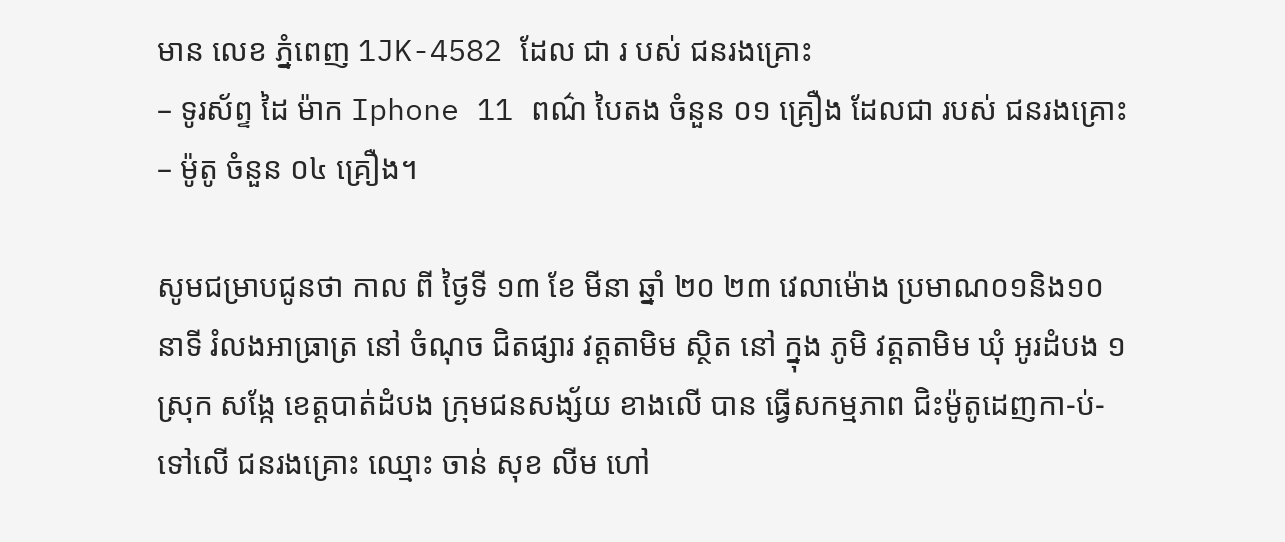មាន លេខ ភ្នំពេញ 1JK-4582 ដែល ជា រ បស់ ជនរងគ្រោះ
– ទូរស័ព្ទ ដៃ ម៉ាក Iphone 11 ពណ៌ បៃតង ចំនួន ០១ គ្រឿង ដែលជា របស់ ជនរងគ្រោះ
– ម៉ូតូ ចំនួន ០៤ គ្រឿង។

សូមជម្រាបជូនថា កាល ពី ថ្ងៃទី ១៣ ខែ មីនា ឆ្នាំ ២០ ២៣ វេលាម៉ោង ប្រមាណ០១និង១០ នាទី រំលងអាធ្រាត្រ នៅ ចំណុច ជិតផ្សារ វត្តតាមិម ស្ថិត នៅ ក្នុង ភូមិ វត្តតាមិម ឃុំ អូរដំបង ១ ស្រុក សង្កែ ខេត្តបាត់ដំបង ក្រុមជនសង្ស័យ ខាងលេី បាន ធ្វេីសកម្មភាព ជិះម៉ូតូដេញកា-ប់- ទៅលេី ជនរងគ្រោះ ឈ្មោះ ចាន់ សុខ លីម ហៅ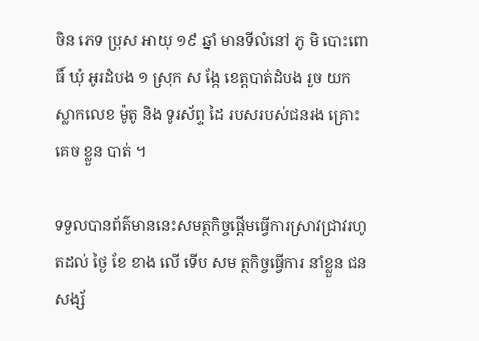ចិន ភេទ ប្រុស អាយុ ១៩ ឆ្នាំ មានទីលំនៅ ភូ មិ បោះពោធិ៍ ឃុំ អូរដំបង ១ ស្រុក ស ង្កែ ខេត្តបាត់ដំបង រួច យក ស្លាកលេខ ម៉ូតូ និង ទូរស័ព្ទ ដៃ របសរបស់ជនរង គ្រោះគេច ខ្លួន បាត់ ។

ទទួលបានព័ត៌មាននេះសមត្ថកិច្ចផ្តេីមធ្វេីការស្រាវជ្រាវរហូតដល់ ថ្ងៃ ខែ ខាង លេី ទេីប សម ត្ថកិច្ចធ្វើការ នាំខ្លួន ជនសង្ស័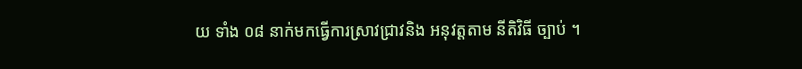យ ទាំង ០៨ នាក់មកធ្វេីការស្រាវជ្រាវនិង អនុវត្តតាម នីតិវិធី ច្បាប់ ។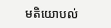មតិយោបល់